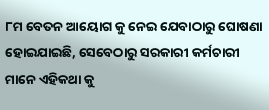୮ମ ବେତନ ଆୟୋଗ କୁ ନେଇ ଯେବାଠାରୁ ଘୋଷଣା ହୋଇଯାଇଛି, ସେବେଠାରୁ ସରକାରୀ କର୍ମଚାରୀ ମାନେ ଏହିକଥା କୁ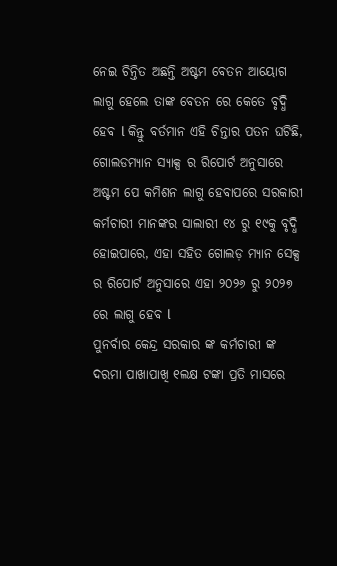ନେଇ ଚିନ୍ତିତ ଅଛନ୍ତି ଅଷ୍ଟମ ବେତନ ଆୟୋଗ ଲାଗୁ ହେଲେ ତାଙ୍କ ବେତନ ରେ କେତେ ବୃଦ୍ଧି ହେବ l କିନ୍ତୁ ବର୍ତମାନ ଏହି ଚିନ୍ତାର ପତନ ଘଟିଛି, ଗୋଲଡମ୍ୟାନ ସ୍ୟାକ୍ସ ର ରିପୋର୍ଟ ଅନୁସାରେ ଅଷ୍ଟମ ପେ କମିଶନ ଲାଗୁ ହେବାପରେ ସରକାରୀ କର୍ମଚାରୀ ମାନଙ୍କର ସାଲାରୀ ୧୪ ରୁ ୧୯କୁ ବୃଦ୍ଧି ହୋଇପାରେ, ଏହା ସହିତ ଗୋଲଡ଼ ମ୍ୟାନ ସେକ୍ସ ର ରିପୋର୍ଟ ଅନୁସାରେ ଏହା ୨୦୨୬ ରୁ ୨୦୨୭ ରେ ଲାଗୁ ହେବ l
ପୁନର୍ବାର କେନ୍ଦ୍ର ସରକାର ଙ୍କ କର୍ମଚାରୀ ଙ୍କ ଦରମା ପାଖାପାଖି ୧ଲକ୍ଷ ଟଙ୍କା ପ୍ରତି ମାସରେ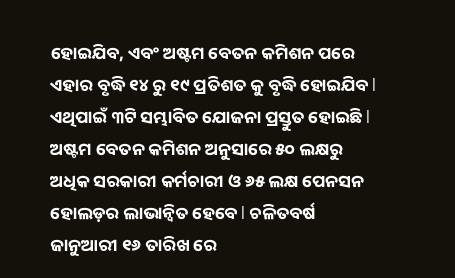ହୋଇଯିବ, ଏବଂ ଅଷ୍ଟମ ବେତନ କମିଶନ ପରେ ଏହାର ବୃଦ୍ଧି ୧୪ ରୁ ୧୯ ପ୍ରତିଶତ କୁ ବୃଦ୍ଧି ହୋଇଯିବ l ଏଥିପାଇଁ ୩ଟି ସମ୍ଭାବିତ ଯୋଜନା ପ୍ରସ୍ତୁତ ହୋଇଛି l ଅଷ୍ଟମ ବେତନ କମିଶନ ଅନୁସାରେ ୫୦ ଲକ୍ଷରୁ ଅଧିକ ସରକାରୀ କର୍ମଚାରୀ ଓ ୬୫ ଲକ୍ଷ ପେନସନ ହୋଲଡ଼ର ଲାଭାନ୍ବିତ ହେବେ l ଚଳିତବର୍ଷ ଜାନୁଆରୀ ୧୬ ତାରିଖ ରେ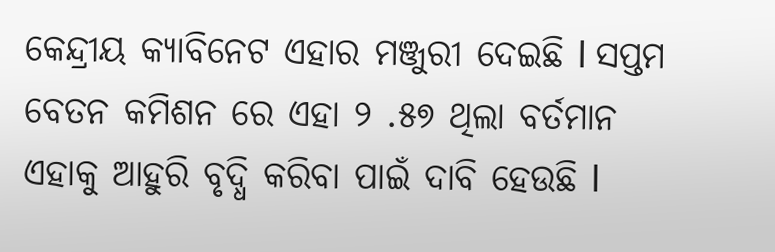କେନ୍ଦ୍ରୀୟ କ୍ୟାବିନେଟ ଏହାର ମଞ୍ଜୁରୀ ଦେଇଛି l ସପ୍ତମ ବେତନ କମିଶନ ରେ ଏହା ୨ .୫୭ ଥିଲା ବର୍ତମାନ ଏହାକୁ ଆହୁରି ବୃଦ୍ଧି କରିବା ପାଇଁ ଦାବି ହେଉଛି l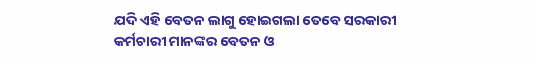ଯଦି ଏହି ବେତନ ଲାଗୁ ହୋଇଗଲା ତେବେ ସରକାରୀ କର୍ମଚାରୀ ମାନଙ୍କର ବେତନ ଓ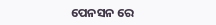ପେନସନ ରେ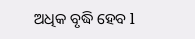ଅଧିକ ବୃଦ୍ଧି ହେବ l